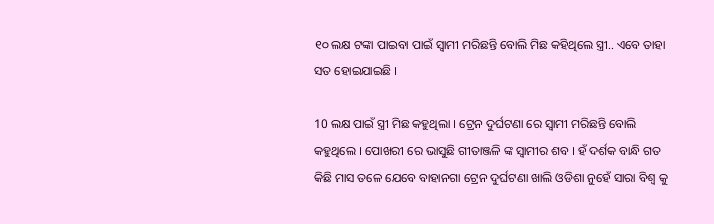୧୦ ଲକ୍ଷ ଟଙ୍କା ପାଇବା ପାଇଁ ସ୍ୱାମୀ ମରିଛନ୍ତି ବୋଲି ମିଛ କହିଥିଲେ ସ୍ତ୍ରୀ.. ଏବେ ତାହା ସତ ହୋଇଯାଇଛି ।

10 ଲକ୍ଷ ପାଇଁ ସ୍ତ୍ରୀ ମିଛ କହୁଥିଲା । ଟ୍ରେନ ଦୁର୍ଘଟଣା ରେ ସ୍ଵାମୀ ମରିଛନ୍ତି ବୋଲି କହୁଥିଲେ । ପୋଖରୀ ରେ ଭାସୁଛି ଗୀତାଞ୍ଜଳି ଙ୍କ ସ୍ବାମୀର ଶବ । ହଁ ଦର୍ଶକ ବାନ୍ଧି ଗତ କିଛି ମାସ ତଳେ ଯେବେ ବାହାନଗା ଟ୍ରେନ ଦୁର୍ଘଟଣା ଖାଲି ଓଡିଶା ନୁହେଁ ସାରା ବିଶ୍ଵ କୁ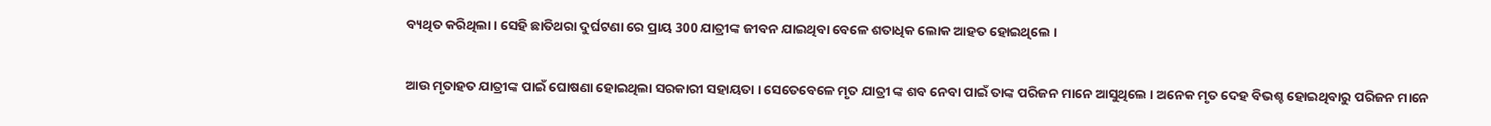ବ୍ୟଥିତ କରିଥିଲା । ସେହି ଛାତିଥରା ଦୁର୍ଘଟଣା ରେ ପ୍ରାୟ 300 ଯାତ୍ରୀଙ୍କ ଜୀବନ ଯାଇଥିବା ବେଳେ ଶତାଧିକ ଲୋକ ଆହତ ହୋଇଥିଲେ ।

ଆଉ ମୃତାହତ ଯାତ୍ରୀଙ୍କ ପାଇଁ ଘୋଷଣା ହୋଇଥିଲା ସରକାରୀ ସହାୟତା । ସେତେବେଳେ ମୃତ ଯାତ୍ରୀ ଙ୍କ ଶବ ନେବା ପାଇଁ ତାଙ୍କ ପରିଜନ ମାନେ ଆସୁଥିଲେ । ଅନେକ ମୃତ ଦେହ ବିଭଶ୍ଚ ହୋଇଥିବାରୁ ପରିଜନ ମାନେ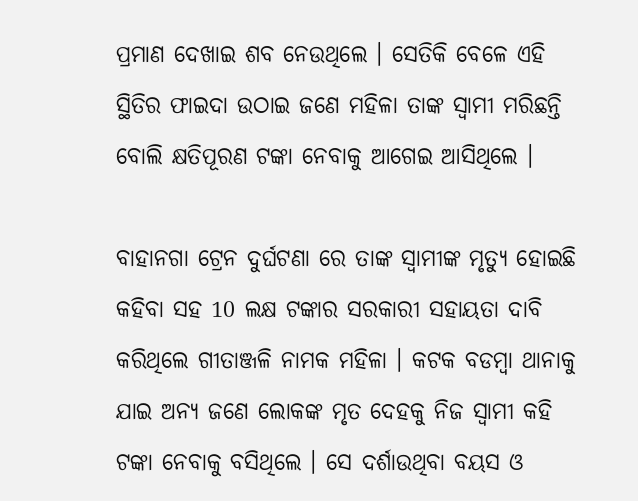ପ୍ରମାଣ ଦେଖାଇ ଶବ ନେଉଥିଲେ । ସେତିକି ବେଳେ ଏହି ସ୍ଥିତିର ଫାଇଦା ଉଠାଇ ଜଣେ ମହିଳା ତାଙ୍କ ସ୍ଵାମୀ ମରିଛନ୍ତି ବୋଲି କ୍ଷତିପୂରଣ ଟଙ୍କା ନେବାକୁ ଆଗେଇ ଆସିଥିଲେ ।

ବାହାନଗା ଟ୍ରେନ ଦୁର୍ଘଟଣା ରେ ତାଙ୍କ ସ୍ବାମୀଙ୍କ ମୃତ୍ୟୁ ହୋଇଛି କହିବା ସହ 10 ଲକ୍ଷ ଟଙ୍କାର ସରକାରୀ ସହାୟତା ଦାବି କରିଥିଲେ ଗୀତାଞ୍ଜଳି ନାମକ ମହିଳା । କଟକ ବଡମ୍ବା ଥାନାକୁ ଯାଇ ଅନ୍ୟ ଜଣେ ଲୋକଙ୍କ ମୃତ ଦେହକୁ ନିଜ ସ୍ଵାମୀ କହି ଟଙ୍କା ନେବାକୁ ବସିଥିଲେ । ସେ ଦର୍ଶାଉଥିବା ବୟସ ଓ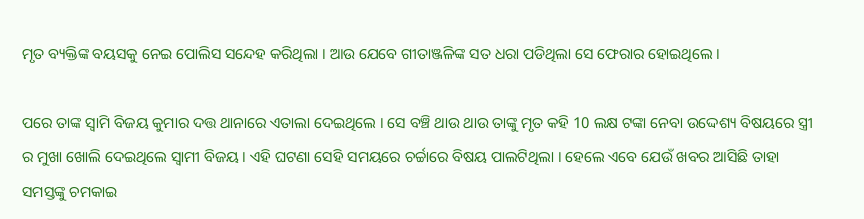ମୃତ ବ୍ୟକ୍ତିଙ୍କ ବୟସକୁ ନେଇ ପୋଲିସ ସନ୍ଦେହ କରିଥିଲା । ଆଉ ଯେବେ ଗୀତାଞ୍ଜଳିଙ୍କ ସତ ଧରା ପଡିଥିଲା ସେ ଫେରାର ହୋଇଥିଲେ ।

ପରେ ତାଙ୍କ ସ୍ଵାମି ବିଜୟ କୁମାର ଦତ୍ତ ଥାନାରେ ଏତାଲା ଦେଇଥିଲେ । ସେ ବଞ୍ଚି ଥାଉ ଥାଉ ତାଙ୍କୁ ମୃତ କହି 10 ଲକ୍ଷ ଟଙ୍କା ନେବା ଉଦ୍ଦେଶ୍ୟ ବିଷୟରେ ସ୍ତ୍ରୀ ର ମୁଖା ଖୋଲି ଦେଇଥିଲେ ସ୍ଵାମୀ ବିଜୟ । ଏହି ଘଟଣା ସେହି ସମୟରେ ଚର୍ଚ୍ଚାରେ ବିଷୟ ପାଲଟିଥିଲା । ହେଲେ ଏବେ ଯେଉଁ ଖବର ଆସିଛି ତାହା ସମସ୍ତଙ୍କୁ ଚମକାଇ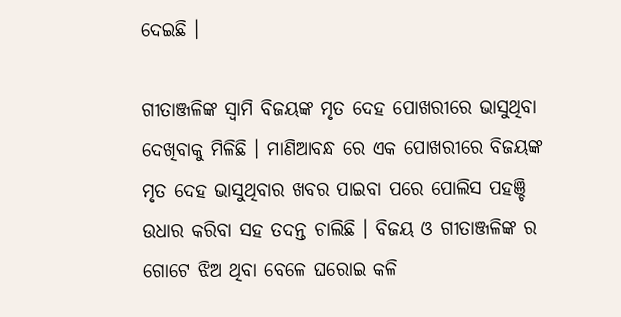ଦେଇଛି ।

ଗୀତାଞ୍ଜଳିଙ୍କ ସ୍ଵାମି ବିଜୟଙ୍କ ମୃତ ଦେହ ପୋଖରୀରେ ଭାସୁଥିବା ଦେଖିବାକୁ ମିଳିଛି । ମାଣିଆବନ୍ଧ ରେ ଏକ ପୋଖରୀରେ ବିଜୟଙ୍କ ମୃତ ଦେହ ଭାସୁଥିବାର ଖବର ପାଇବା ପରେ ପୋଲିସ ପହଞ୍ଚି ଉଧାର କରିବା ସହ ତଦନ୍ତ ଚାଲିଛି । ବିଜୟ ଓ ଗୀତାଞ୍ଜଳିଙ୍କ ର ଗୋଟେ ଝିଅ ଥିବା ବେଳେ ଘରୋଇ କଳି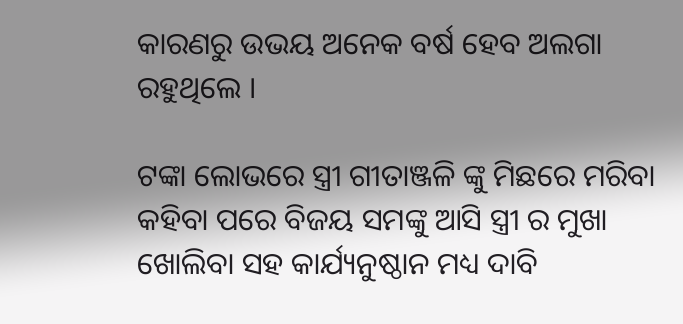କାରଣରୁ ଉଭୟ ଅନେକ ବର୍ଷ ହେବ ଅଲଗା ରହୁଥିଲେ ।

ଟଙ୍କା ଲୋଭରେ ସ୍ତ୍ରୀ ଗୀତାଞ୍ଜଳି ଙ୍କୁ ମିଛରେ ମରିବା କହିବା ପରେ ବିଜୟ ସମଙ୍କୁ ଆସି ସ୍ତ୍ରୀ ର ମୁଖା ଖୋଲିବା ସହ କାର୍ଯ୍ୟନୁଷ୍ଠାନ ମଧ୍ୟ ଦାବି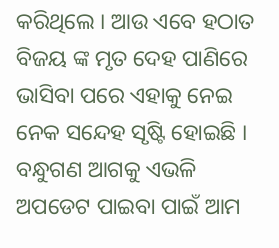କରିଥିଲେ । ଆଉ ଏବେ ହଠାତ ବିଜୟ ଙ୍କ ମୃତ ଦେହ ପାଣିରେ ଭାସିବା ପରେ ଏହାକୁ ନେଇ ନେକ ସନ୍ଦେହ ସୃଷ୍ଟି ହୋଇଛି । ବନ୍ଧୁଗଣ ଆଗକୁ ଏଭଳି ଅପଡେଟ ପାଇବା ପାଇଁ ଆମ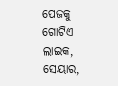ପେଜକୁ ଗୋଟିଏ ଲାଇକ, ସେୟାର,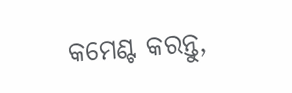କମେଣ୍ଟ କରନ୍ତୁ,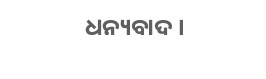ଧନ୍ୟବାଦ ।